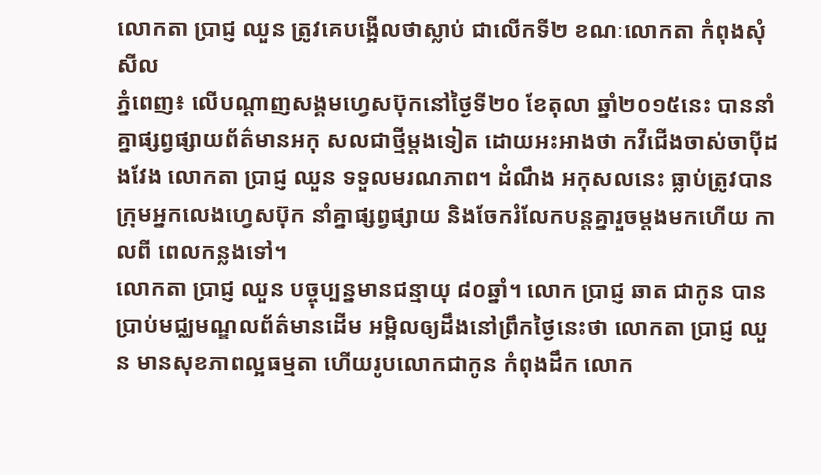លោកតា ប្រាជ្ញ ឈួន ត្រូវគេបង្អើលថាស្លាប់ ជាលើកទី២ ខណៈលោកតា កំពុងសុំសីល
ភ្នំពេញ៖ លើបណ្តាញសង្គមហ្វេសប៊ុកនៅថ្ងៃទី២០ ខែតុលា ឆ្នាំ២០១៥នេះ បាននាំគ្នាផ្សព្វផ្សាយព័ត៌មានអកុ សលជាថ្មីម្តងទៀត ដោយអះអាងថា កវីជើងចាស់ចាប៉ីដងវែង លោកតា ប្រាជ្ញ ឈួន ទទួលមរណភាព។ ដំណឹង អកុសលនេះ ធ្លាប់ត្រូវបានក្រុមអ្នកលេងហ្វេសប៊ុក នាំគ្នាផ្សព្វផ្សាយ និងចែករំលែកបន្តគ្នារួចម្តងមកហើយ កាលពី ពេលកន្លងទៅ។
លោកតា ប្រាជ្ញ ឈួន បច្ចុប្បន្នមានជន្មាយុ ៨០ឆ្នាំ។ លោក ប្រាជ្ញ ឆាត ជាកូន បានប្រាប់មជ្ឈមណ្ឌលព័ត៌មានដើម អម្ពិលឲ្យដឹងនៅព្រឹកថ្ងៃនេះថា លោកតា ប្រាជ្ញ ឈួន មានសុខភាពល្អធម្មតា ហើយរូបលោកជាកូន កំពុងដឹក លោក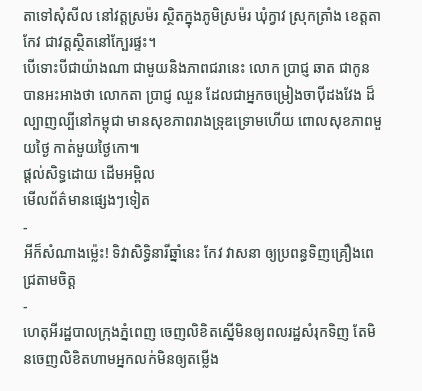តាទៅសុំសីល នៅវត្តស្រម៉រ ស្ថិតក្នុងភូមិស្រម៉រ ឃុំក្វាវ ស្រុកត្រាំង ខេត្តតាកែវ ជាវត្តស្ថិតនៅក្បែរផ្ទះ។
បើទោះបីជាយ៉ាងណា ជាមួយនិងភាពជរានេះ លោក ប្រាជ្ញ ឆាត ជាកូន បានអះអាងថា លោកតា ប្រាជ្ញ ឈួន ដែលជាអ្នកចម្រៀងចាប៉ីដងវែង ដ៏ល្បាញល្បីនៅកម្ពុជា មានសុខភាពរាងទ្រុឌទ្រោមហើយ ពោលសុខភាពមួយថ្ងៃ កាត់មួយថ្ងៃកោ៕
ផ្តល់សិទ្ធដោយ ដើមអម្ពិល
មើលព័ត៌មានផ្សេងៗទៀត
-
អីក៏សំណាងម្ល៉េះ! ទិវាសិទ្ធិនារីឆ្នាំនេះ កែវ វាសនា ឲ្យប្រពន្ធទិញគ្រឿងពេជ្រតាមចិត្ត
-
ហេតុអីរដ្ឋបាលក្រុងភ្នំពេញ ចេញលិខិតស្នើមិនឲ្យពលរដ្ឋសំរុកទិញ តែមិនចេញលិខិតហាមអ្នកលក់មិនឲ្យតម្លើង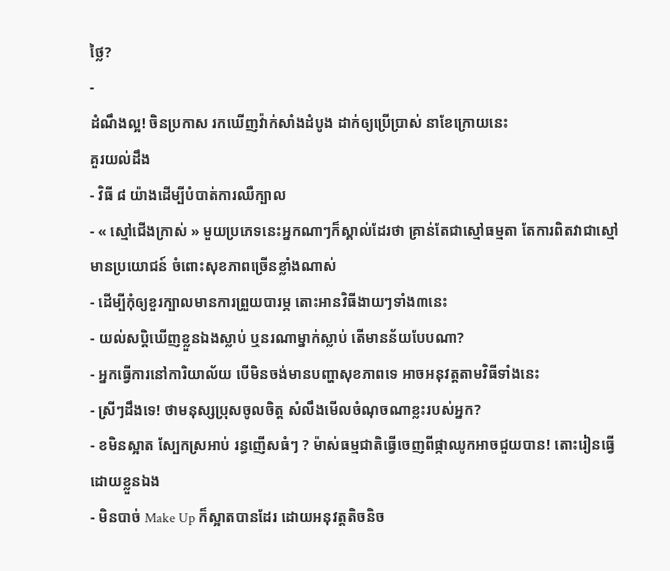ថ្លៃ?
-
ដំណឹងល្អ! ចិនប្រកាស រកឃើញវ៉ាក់សាំងដំបូង ដាក់ឲ្យប្រើប្រាស់ នាខែក្រោយនេះ
គួរយល់ដឹង
- វិធី ៨ យ៉ាងដើម្បីបំបាត់ការឈឺក្បាល
- « ស្មៅជើងក្រាស់ » មួយប្រភេទនេះអ្នកណាៗក៏ស្គាល់ដែរថា គ្រាន់តែជាស្មៅធម្មតា តែការពិតវាជាស្មៅមានប្រយោជន៍ ចំពោះសុខភាពច្រើនខ្លាំងណាស់
- ដើម្បីកុំឲ្យខួរក្បាលមានការព្រួយបារម្ភ តោះអានវិធីងាយៗទាំង៣នេះ
- យល់សប្តិឃើញខ្លួនឯងស្លាប់ ឬនរណាម្នាក់ស្លាប់ តើមានន័យបែបណា?
- អ្នកធ្វើការនៅការិយាល័យ បើមិនចង់មានបញ្ហាសុខភាពទេ អាចអនុវត្តតាមវិធីទាំងនេះ
- ស្រីៗដឹងទេ! ថាមនុស្សប្រុសចូលចិត្ត សំលឹងមើលចំណុចណាខ្លះរបស់អ្នក?
- ខមិនស្អាត ស្បែកស្រអាប់ រន្ធញើសធំៗ ? ម៉ាស់ធម្មជាតិធ្វើចេញពីផ្កាឈូកអាចជួយបាន! តោះរៀនធ្វើដោយខ្លួនឯង
- មិនបាច់ Make Up ក៏ស្អាតបានដែរ ដោយអនុវត្តតិចនិច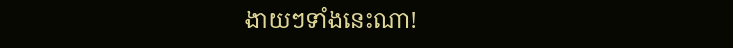ងាយៗទាំងនេះណា!